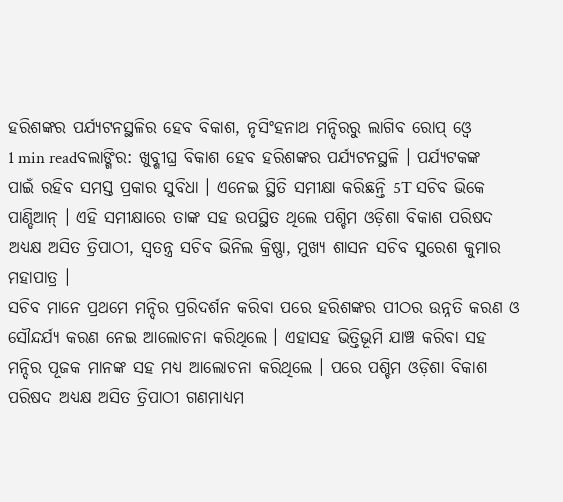ହରିଶଙ୍କର ପର୍ଯ୍ୟଟନସ୍ଥଳିର ହେବ ବିକାଶ, ନୃସିଂହନାଥ ମନ୍ଦିରରୁ ଲାଗିବ ରୋପ୍ ଓ୍ୱେ
1 min readବଲାଙ୍ଗିର: ଖୁବ୍ଶୀଘ୍ର ବିକାଶ ହେବ ହରିଶଙ୍କର ପର୍ଯ୍ୟଟନସ୍ଥଳି । ପର୍ଯ୍ୟଟକଙ୍କ ପାଇଁ ରହିବ ସମସ୍ତ ପ୍ରକାର ସୁବିଧା । ଏନେଇ ସ୍ଥିତି ସମୀକ୍ଷା କରିଛନ୍ତି 5T ସଚିବ ଭିକେ ପାଣ୍ଡିଆନ୍ । ଏହି ସମୀକ୍ଷାରେ ତାଙ୍କ ସହ ଉପସ୍ଥିତ ଥିଲେ ପଶ୍ଚିମ ଓଡ଼ିଶା ବିକାଶ ପରିଷଦ ଅଧ୍ୟକ୍ଷ ଅସିତ ତ୍ରିପାଠୀ, ସ୍ୱତନ୍ତ୍ର ସଚିବ ଭିନିଲ କ୍ରିଷ୍ଣା, ମୁଖ୍ୟ ଶାସନ ସଚିବ ସୁରେଶ କୁମାର ମହାପାତ୍ର ।
ସଚିବ ମାନେ ପ୍ରଥମେ ମନ୍ଦିର ପ୍ରରିଦର୍ଶନ କରିବା ପରେ ହରିଶଙ୍କର ପୀଠର ଉନ୍ନତି କରଣ ଓ ସୌନ୍ଦର୍ଯ୍ୟ କରଣ ନେଇ ଆଲୋଚନା କରିଥିଲେ । ଏହାସହ ଭିତ୍ତିଭୂମି ଯାଞ୍ଚ କରିବା ସହ ମନ୍ଦିର ପୂଜକ ମାନଙ୍କ ସହ ମଧ୍ୟ ଆଲୋଚନା କରିଥିଲେ । ପରେ ପଶ୍ଚିମ ଓଡ଼ିଶା ବିକାଶ ପରିଷଦ ଅଧ୍ୟକ୍ଷ ଅସିତ ତ୍ରିପାଠୀ ଗଣମାଧ୍ୟମ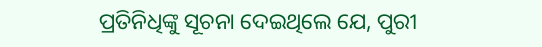ପ୍ରତିନିଧିଙ୍କୁ ସୂଚନା ଦେଇଥିଲେ ଯେ, ପୁରୀ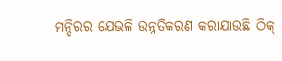ମନ୍ଦିରର ଯେଭଳି ଉନ୍ନତିକରଣ କରାଯାଉଛି ଠିକ୍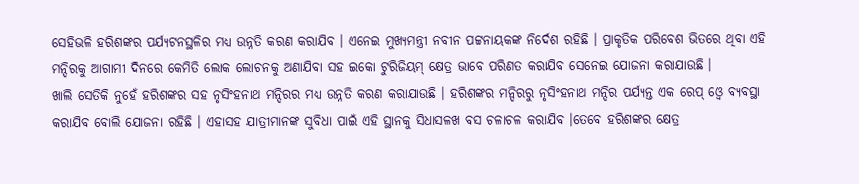ସେହିଭଳି ହରିଶଙ୍କର ପର୍ଯ୍ୟଟନସ୍ଥଳିର ମଧ୍ୟ ଉନ୍ନତି କରଣ କରାଯିବ । ଏନେଇ ମୁଖ୍ୟମନ୍ତ୍ରୀ ନବୀନ ପଟ୍ଟନାୟକଙ୍କ ନିର୍ଦେଶ ରହିଛି । ପ୍ରାକୃତିକ ପରିବେଶ ଭିତରେ ଥିବା ଏହି ମନ୍ଦିରକୁ ଆଗାମୀ ଦିନରେ କେମିତି ଲୋକ ଲୋଚନକୁ ଅଣାଯିବା ସହ ଇକୋ ଟୁରିଜିୟମ୍ କ୍ଷେତ୍ର ଭାବେ ପରିଣତ କରାଯିବ ସେନେଇ ଯୋଜନା କରାଯାଉଛି ।
ଖାଲି ସେତିକି ନୁହେଁ ହରିଶଙ୍କର ସହ ନୃସିଂହନାଥ ମନ୍ଦିରର ମଧ୍ୟ ଉନ୍ନତି କରଣ କରାଯାଉଛି । ହରିଶଙ୍କର ମନ୍ଦିରରୁ ନୃସିଂହନାଥ ମନ୍ଦିର ପର୍ଯ୍ୟନ୍ତ ଏକ ରେପ୍ ଓ୍ୱେ ବ୍ୟବସ୍ଥା କରାଯିବ ବୋଲି ଯୋଜନା ରହିଛି । ଏହାସହ ଯାତ୍ରୀମାନଙ୍କ ସୁବିଧା ପାଇଁ ଏହି ସ୍ଥାନକୁ ସିଧାସଳଖ ବସ ଚଳାଚଳ କରାଯିବ ।ତେବେ ହରିଶଙ୍କର କ୍ଷେତ୍ର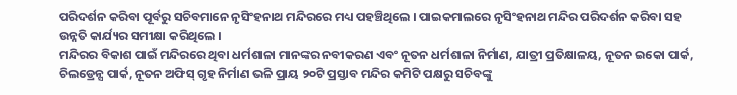ପରିଦର୍ଶନ କରିବା ପୂର୍ବରୁ ସଚିବମାନେ ନୃସିଂହନାଥ ମନ୍ଦିରରେ ମଧ୍ୟ ପହଞ୍ଚିଥିଲେ । ପାଇକମାଲରେ ନୃସିଂହନାଥ ମନ୍ଦିର ପରିଦର୍ଶନ କରିବା ସହ ଉନ୍ନତି କାର୍ଯ୍ୟର ସମୀକ୍ଷା କରିଥିଲେ ।
ମନ୍ଦିରର ବିକାଶ ପାଇଁ ମନ୍ଦିରରେ ଥିବା ଧର୍ମଶାଳା ମାନଙ୍କର ନବୀକରଣ ଏବଂ ନୂତନ ଧର୍ମଶାଳା ନିର୍ମାଣ, ଯାତ୍ରୀ ପ୍ରତିକ୍ଷାଳୟ, ନୂତନ ଇକୋ ପାର୍କ, ଚିଲଡ୍ରେନ୍ସ ପାର୍କ, ନୂତନ ଅଫିସ୍ ଗୃହ ନିର୍ମାଣ ଭଳି ପ୍ରାୟ ୨୦ଟି ପ୍ରସ୍ତାବ ମନ୍ଦିର କମିଟି ପକ୍ଷରୁ ସଚିବଙ୍କୁ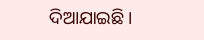ଦିଆଯାଇଛି ।